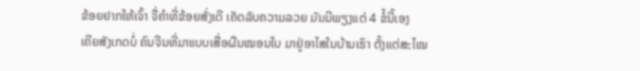ຂ້ອຍຢາກໃຫ້ເຈົ້າ ຈື່ຄຳທີ່ຂ້ອຍສັ່ງເດີ ເຄັດລັບຄວາມລວຍ ມັນມີພຽງແຕ່ 4 ຂໍ້ນີ້ເອງ
ເຄີຍສັງເກດບໍ່ ຄົນຈີນທີ່ມາແບບເສື່ອຜືນໝອນໃບ ມາຢູ່ອາໄສໃນບ້ານເຮົາ ຕັ້ງແຕ່ສະໄໝ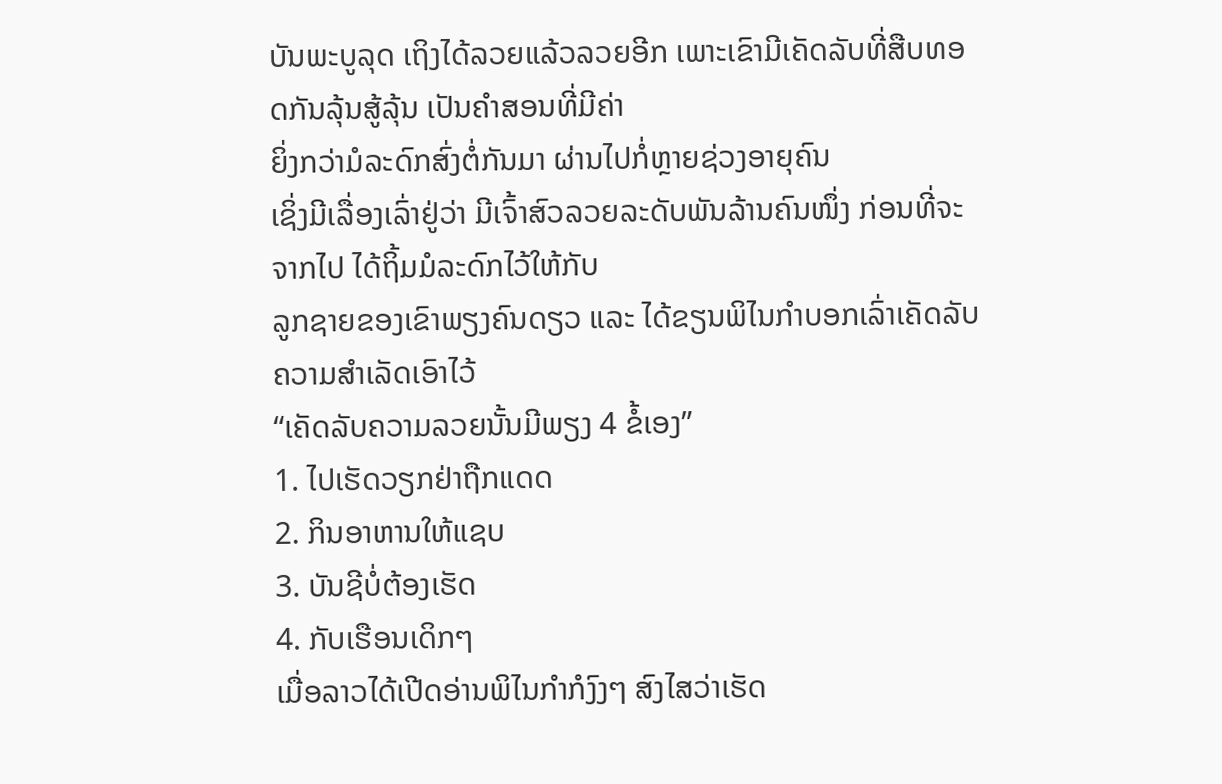ບັນພະບູລຸດ ເຖິງໄດ້ລວຍແລ້ວລວຍອີກ ເພາະເຂົາມີເຄັດລັບທີ່ສືບທອດກັນລຸ້ນສູ້ລຸ້ນ ເປັນຄຳສອນທີ່ມີຄ່າ
ຍິ່ງກວ່າມໍລະດົກສົ່ງຕໍ່ກັນມາ ຜ່ານໄປກໍ່ຫຼາຍຊ່ວງອາຍຸຄົນ
ເຊິ່ງມີເລື່ອງເລົ່າຢູ່ວ່າ ມີເຈົ້າສົວລວຍລະດັບພັນລ້ານຄົນໜຶ່ງ ກ່ອນທີ່ຈະຈາກໄປ ໄດ້ຖິ້ມມໍລະດົກໄວ້ໃຫ້ກັບ
ລູກຊາຍຂອງເຂົາພຽງຄົນດຽວ ແລະ ໄດ້ຂຽນພິໄນກຳບອກເລົ່າເຄັດລັບຄວາມສຳເລັດເອົາໄວ້
“ເຄັດລັບຄວາມລວຍນັ້ນມີພຽງ 4 ຂໍ້ເອງ”
1. ໄປເຮັດວຽກຢ່າຖືກແດດ
2. ກິນອາຫານໃຫ້ແຊບ
3. ບັນຊີບໍ່ຕ້ອງເຮັດ
4. ກັບເຮືອນເດິກໆ
ເມື່ອລາວໄດ້ເປີດອ່ານພິໄນກຳກໍງົງໆ ສົງໄສວ່າເຮັດ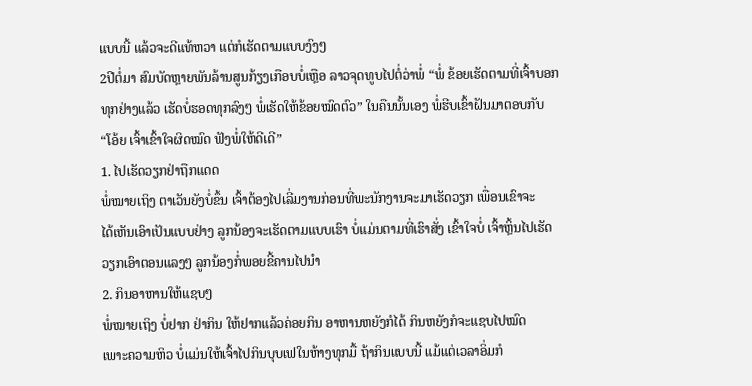ແບບນີ້ ແລ້ວຈະດີແທ້ຫວາ ແຕ່ກໍເຮັດຕາມແບບງົງໆ
2ປີຕໍ່ມາ ສົມບັດຫຼາຍພັນລ້ານສູນກ້ຽງເກືອບບໍ່ເຫຼືອ ລາວຈຸດທູບໄປຕໍ່ວ່າພໍ່ “ພໍ່ ຂ້ອຍເຮັດຕາມທີ່ເຈົ້າບອກ
ທຸກຢ່າງແລ້ວ ເຮັດບໍ່ຮອດທຸກລົງໆ ພໍ່ເຮັດໃຫ້ຂ້ອຍໝົດຕົວ” ໃນຄືນນັ້ນເອງ ພໍ່ຮີບເຂົ້າຝັນມາຕອບກັບ
“ໂອ້ຍ ເຈົ້າເຂົ້າໃຈຜິດໝົດ ຟັງພໍ່ໃຫ້ດີເດີ”
1. ໄປເຮັດວຽກຢ່າຖືກແດດ
ພໍ່ໝາຍເຖິງ ຕາເວັນຍັງບໍ່ຂຶ້ນ ເຈົ້າຕ້ອງໄປເລີ່ມງານກ່ອນທີ່ພະນັກງານຈະມາເຮັດວຽກ ເພື່ອນເຂົາຈະ
ໄດ້ເຫັນເອົາເປັນແບບຢ່າງ ລູກນ້ອງຈະເຮັດຕາມແບບເຮົາ ບໍ່ແມ່ນຕາມທີ່ເຮົາສັ່ງ ເຂົ້າໃຈບໍ່ ເຈົ້າຫຼິ້ນໄປເຮັດ
ວຽກເອົາຕອນແລງໆ ລູກນ້ອງກໍ່ພອຍຂີ້ຄານໄປນຳ
2. ກິນອາຫານໃຫ້ແຊບໆ
ພໍ່ໝາຍເຖິງ ບໍ່ຢາກ ຢ່າກິນ ໃຫ້ຢາກແລ້ວຄ່ອຍກິນ ອາຫານຫຍັງກໍໄດ້ ກິນຫຍັງກໍຈະແຊບໄປໝົດ
ເພາະຄວາມຫິວ ບໍ່ແມ່ນໃຫ້ເຈົ້າໄປກິນບຸບເຟໃນຫ້າງທຸກມື້ ຖ້າກິນແບບນີ້ ແມ້ແຕ່ເວລາອິ່ມກໍ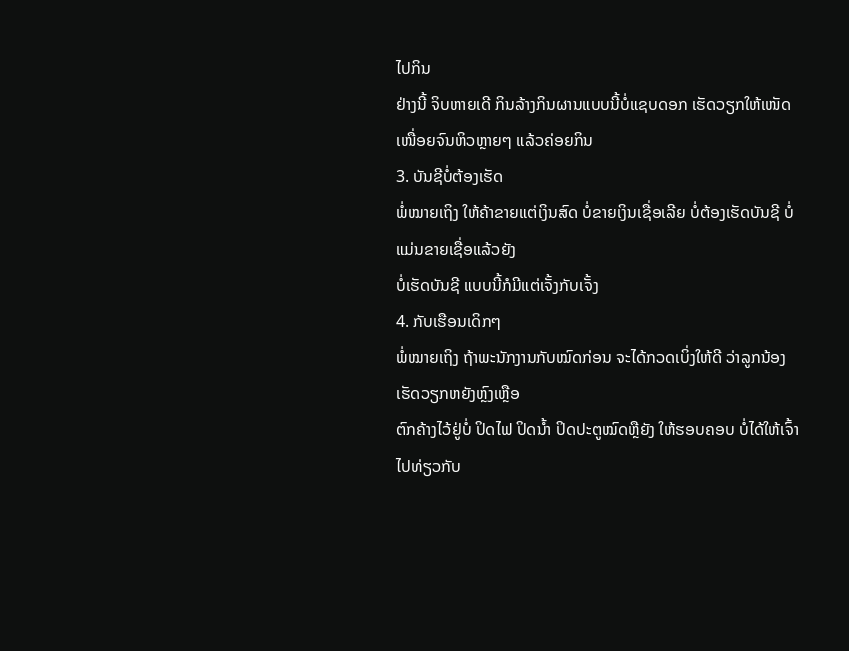ໄປກິນ
ຢ່າງນີ້ ຈິບຫາຍເດີ ກິນລ້າງກິນຜານແບບນີ້ບໍ່ແຊບດອກ ເຮັດວຽກໃຫ້ເໜັດເໜື່ອຍຈົນຫິວຫຼາຍໆ ແລ້ວຄ່ອຍກິນ
3. ບັນຊີບໍ່ຕ້ອງເຮັດ
ພໍ່ໝາຍເຖິງ ໃຫ້ຄ້າຂາຍແຕ່ເງິນສົດ ບໍ່ຂາຍເງິນເຊື່ອເລີຍ ບໍ່ຕ້ອງເຮັດບັນຊີ ບໍ່ແມ່ນຂາຍເຊື່ອແລ້ວຍັງ
ບໍ່ເຮັດບັນຊີ ແບບນີ້ກໍມີແຕ່ເຈັ້ງກັບເຈັ້ງ
4. ກັບເຮືອນເດິກໆ
ພໍ່ໝາຍເຖິງ ຖ້າພະນັກງານກັບໝົດກ່ອນ ຈະໄດ້ກວດເບິ່ງໃຫ້ດີ ວ່າລູກນ້ອງເຮັດວຽກຫຍັງຫຼົງເຫຼືອ
ຕົກຄ້າງໄວ້ຢູ່ບໍ່ ປິດໄຟ ປິດນໍ້າ ປິດປະຕູໝົດຫຼືຍັງ ໃຫ້ຮອບຄອບ ບໍ່ໄດ້ໃຫ້ເຈົ້າໄປທ່ຽວກັບ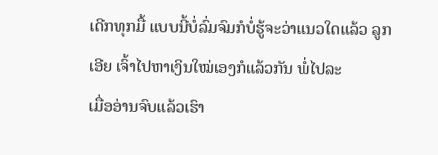ເດີກທຸກມື້ ແບບນີ້ບໍ່ລົ່ມຈົມກໍບໍ່ຮູ້ຈະວ່າແນວໃດແລ້ວ ລູກເອີຍ ເຈົ້າໄປຫາເງິນໃໝ່ເອງກໍແລ້ວກັນ ພໍ່ໄປລະ
ເມື່ອອ່ານຈົບແລ້ວເຮົາ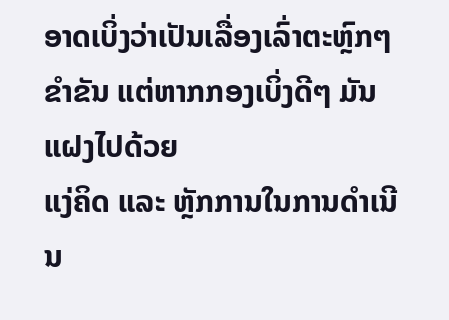ອາດເບິ່ງວ່າເປັນເລື່ອງເລົ່າຕະຫຼົກໆ ຂໍາຂັນ ແຕ່ຫາກກອງເບິ່ງດີໆ ມັນແຝງໄປດ້ວຍ
ແງ່ຄິດ ແລະ ຫຼັກການໃນການດຳເນີນ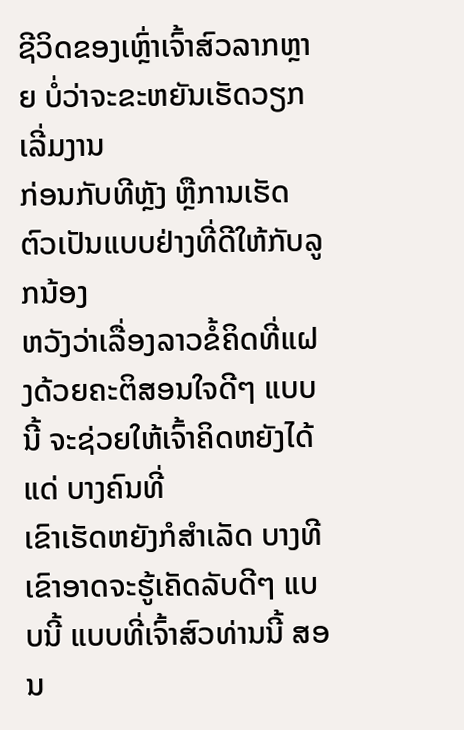ຊີວິດຂອງເຫຼົ່າເຈົ້າສົວລາກຫຼາຍ ບໍ່ວ່າຈະຂະຫຍັນເຮັດວຽກ ເລີ່ມງານ
ກ່ອນກັບທີຫຼັງ ຫຼືການເຮັດຕົວເປັນແບບຢ່າງທີ່ດີໃຫ້ກັບລູກນ້ອງ
ຫວັງວ່າເລື່ອງລາວຂໍ້ຄິດທີ່ແຝງດ້ວຍຄະຕິສອນໃຈດີໆ ແບບນີ້ ຈະຊ່ວຍໃຫ້ເຈົ້າຄິດຫຍັງໄດ້ແດ່ ບາງຄົນທີ່
ເຂົາເຮັດຫຍັງກໍສຳເລັດ ບາງທີເຂົາອາດຈະຮູ້ເຄັດລັບດີໆ ແບບນີ້ ແບບທີ່ເຈົ້າສົວທ່ານນີ້ ສອນ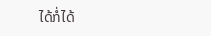ໄດ້ກໍ່ໄດ້